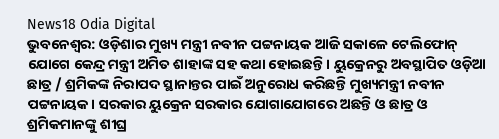News18 Odia Digital
ଭୁବନେଶ୍ୱର: ଓଡ଼ିଶାର ମୁଖ୍ୟ ମନ୍ତ୍ରୀ ନବୀନ ପଟ୍ଟନାୟକ ଆଜି ସକାଳେ ଟେଲିଫୋନ୍ ଯୋଗେ କେନ୍ଦ୍ର ମନ୍ତ୍ରୀ ଅମିତ ଶାହାଙ୍କ ସହ କଥା ହୋଇଛନ୍ତି। ୟୁକ୍ରେନରୁ ଅବସ୍ଥାପିତ ଓଡ଼ିଆ ଛାତ୍ର / ଶ୍ରମିକଙ୍କ ନିରାପଦ ସ୍ଥାନାନ୍ତର ପାଇଁ ଅନୁରୋଧ କରିଛନ୍ତି ମୁଖ୍ୟମନ୍ତ୍ରୀ ନବୀନ ପଟ୍ଟନାୟକ। ସରକାର ୟୁକ୍ରେନ ସରକାର ଯୋଗାଯୋଗରେ ଅଛନ୍ତି ଓ ଛାତ୍ର ଓ ଶ୍ରମିକମାନଙ୍କୁ ଶୀଘ୍ର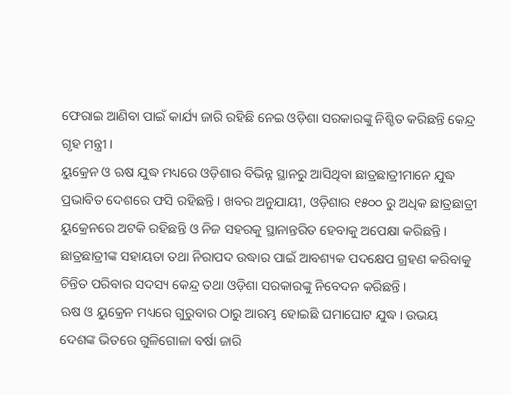ଫେରାଇ ଆଣିବା ପାଇଁ କାର୍ଯ୍ୟ ଜାରି ରହିଛି ନେଇ ଓଡ଼ିଶା ସରକାରଙ୍କୁ ନିଶ୍ଚିତ କରିଛନ୍ତି କେନ୍ଦ୍ର ଗୃହ ମନ୍ତ୍ରୀ।
ୟୁକ୍ରେନ ଓ ଋଷ ଯୁଦ୍ଧ ମଧ୍ୟରେ ଓଡ଼ିଶାର ବିଭିନ୍ନ ସ୍ଥାନରୁ ଆସିଥିବା ଛାତ୍ରଛାତ୍ରୀମାନେ ଯୁଦ୍ଧ ପ୍ରଭାବିତ ଦେଶରେ ଫସି ରହିଛନ୍ତି। ଖବର ଅନୁଯାୟୀ, ଓଡ଼ିଶାର ୧୫୦୦ ରୁ ଅଧିକ ଛାତ୍ରଛାତ୍ରୀ ୟୁକ୍ରେନରେ ଅଟକି ରହିଛନ୍ତି ଓ ନିଜ ସହରକୁ ସ୍ଥାନାନ୍ତରିତ ହେବାକୁ ଅପେକ୍ଷା କରିଛନ୍ତି। ଛାତ୍ରଛାତ୍ରୀଙ୍କ ସହାୟତା ତଥା ନିରାପଦ ଉଦ୍ଧାର ପାଇଁ ଆବଶ୍ୟକ ପଦକ୍ଷେପ ଗ୍ରହଣ କରିବାକୁ ଚିନ୍ତିତ ପରିବାର ସଦସ୍ୟ କେନ୍ଦ୍ର ତଥା ଓଡ଼ିଶା ସରକାରଙ୍କୁ ନିବେଦନ କରିଛନ୍ତି ।
ଋଷ ଓ ୟୁକ୍ରେନ ମଧ୍ୟରେ ଗୁରୁବାର ଠାରୁ ଆରମ୍ଭ ହୋଇଛି ଘମାଘୋଟ ଯୁଦ୍ଧ। ଉଭୟ ଦେଶଙ୍କ ଭିତରେ ଗୁଳିଗୋଳା ବର୍ଷା ଜାରି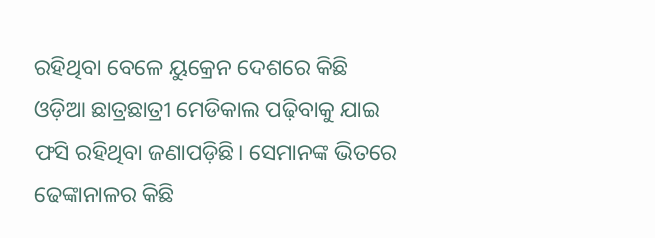ରହିଥିବା ବେଳେ ୟୁକ୍ରେନ ଦେଶରେ କିଛି ଓଡ଼ିଆ ଛାତ୍ରଛାତ୍ରୀ ମେଡିକାଲ ପଢ଼ିବାକୁ ଯାଇ ଫସି ରହିଥିବା ଜଣାପଡ଼ିଛି। ସେମାନଙ୍କ ଭିତରେ ଢେଙ୍କାନାଳର କିଛି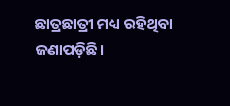ଛାତ୍ରଛାତ୍ରୀ ମଧ୍ୟ ରହିଥିବା ଜଣାପଡ଼ିଛି।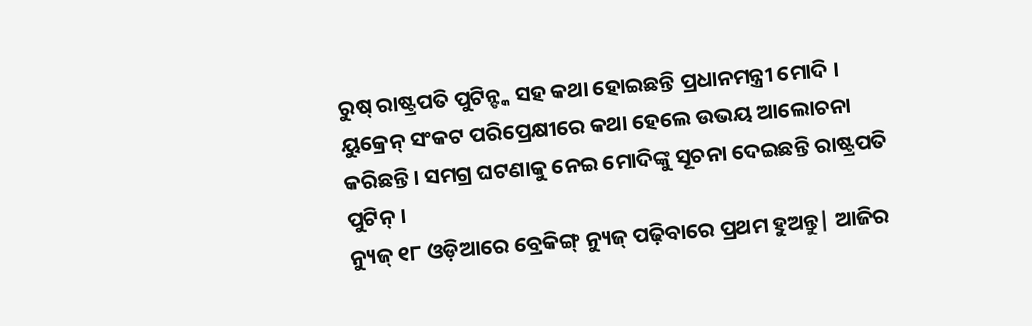ରୁଷ୍ ରାଷ୍ଟ୍ରପତି ପୁଟିନ୍ଙ୍କ ସହ କଥା ହୋଇଛନ୍ତି ପ୍ରଧାନମନ୍ତ୍ରୀ ମୋଦି । ୟୁକ୍ରେନ୍ ସଂକଟ ପରିପ୍ରେକ୍ଷୀରେ କଥା ହେଲେ ଉଭୟ ଆଲୋଚନା କରିଛନ୍ତି। ସମଗ୍ର ଘଟଣାକୁ ନେଇ ମୋଦିଙ୍କୁ ସୂଚନା ଦେଇଛନ୍ତି ରାଷ୍ଟ୍ରପତି ପୁଟିନ୍ ।
ନ୍ୟୁଜ୍ ୧୮ ଓଡ଼ିଆରେ ବ୍ରେକିଙ୍ଗ୍ ନ୍ୟୁଜ୍ ପଢ଼ିବାରେ ପ୍ରଥମ ହୁଅନ୍ତୁ| ଆଜିର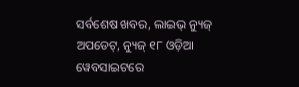ସର୍ବଶେଷ ଖବର, ଲାଇଭ୍ ନ୍ୟୁଜ୍ ଅପଡେଟ୍, ନ୍ୟୁଜ୍ ୧୮ ଓଡ଼ିଆ ୱେବସାଇଟରେ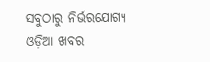ସବୁଠାରୁ ନିର୍ଭରଯୋଗ୍ୟ ଓଡ଼ିଆ ଖବର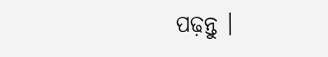ପଢ଼ନ୍ତୁ ।